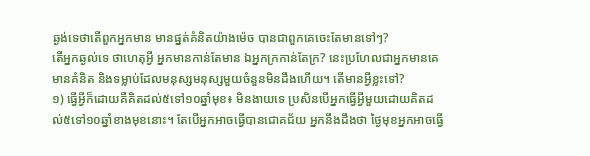ឆ្ងង់ទេថាតើពួកអ្នកមាន មានផ្នត់គំនិតយ៉ាងម៉េច បានជាពួកគេចេះតែមានទៅៗ?
តើអ្នកឆ្ងល់ទេ ថាហេតុអ្វី អ្នកមានកាន់តែមាន ឯអ្នកក្រកាន់តែក្រ? នេះប្រហែលជាអ្នកមានគេមានគំនិត និងទម្លាប់ដែលមនុស្សមនុស្សមួយចំនួនមិនដឹងហើយ។ តើមានអ្វីខ្លះទៅ?
១) ធ្វើអ្វីក៏ដោយគឺគិតដល់៥ទៅ១០ឆ្នាំមុខ៖ មិនងាយទេ ប្រសិនបើអ្នកធ្វើអ្វីមួយដោយគិតដល់៥ទៅ១០ឆ្នាំខាងមុខនោះ។ តែបើអ្នកអាចធ្វើបានជោគជ័យ អ្នកនឹងដឹងថា ថ្ងៃមុខអ្នកអាចធ្វើ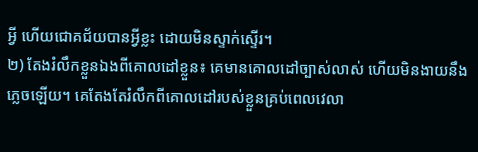អ្វី ហើយជោគជ័យបានអ្វីខ្លះ ដោយមិនស្ទាក់ស្ទើរ។
២) តែងរំលឹកខ្លួនឯងពីគោលដៅខ្លួន៖ គេមានគោលដៅច្បាស់លាស់ ហើយមិនងាយនឹងភ្លេចឡើយ។ គេតែងតែរំលឹកពីគោលដៅរបស់ខ្លួនគ្រប់ពេលវេលា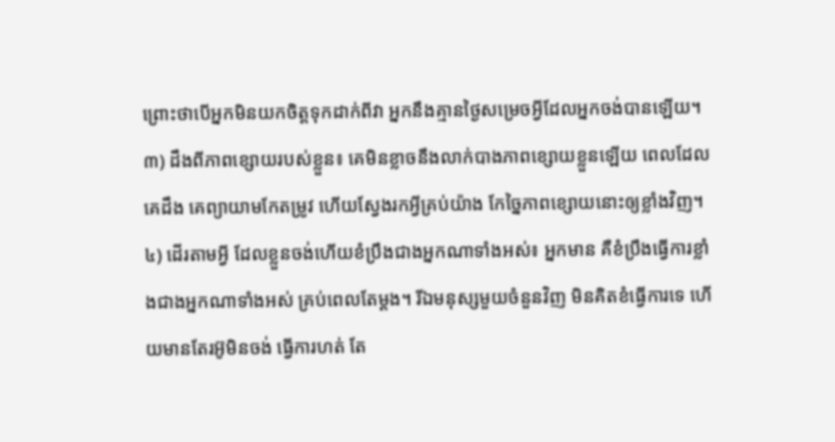ព្រោះថាបើអ្នកមិនយកចិត្តទុកដាក់ពីវា អ្នកនឹងគ្មានថ្ងៃសម្រេចអ្វីដែលអ្នកចង់បានឡើយ។
៣) ដឹងពីភាពខ្សោយរបស់ខ្លួន៖ គេមិនខ្លាចនឹងលាក់បាងភាពខ្សោយខ្លួនឡើយ ពេលដែលគេដឹង គេព្យាយាមកែតម្រូវ ហើយស្វែងរកអ្វីគ្រប់យ៉ាង កែច្នៃភាពខ្សោយនោះឲ្យខ្លាំងវិញ។
៤) ដើរតាមអ្វី ដែលខ្លួនចង់ហើយខំប្រឹងជាងអ្នកណាទាំងអស់៖ អ្នកមាន គឺខំប្រឹងធ្វើការខ្លាំងជាងអ្នកណាទាំងអស់ គ្រប់ពេលតែម្ដង។ រីឯមនុស្សមួយចំនួនវិញ មិនគិតខំធ្វើការទេ ហើយមានតែរអ៊ូមិនចង់ ធ្វើការហត់ តែ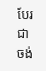បែរជាចង់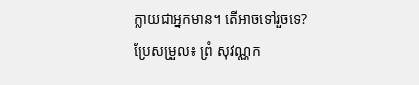ក្លាយជាអ្នកមាន។ តើអាចទៅរួចទេ?
ប្រែសម្រួល៖ ព្រំ សុវណ្ណក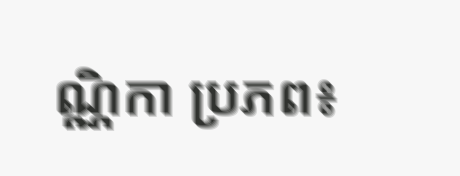ណ្ណិកា ប្រភព៖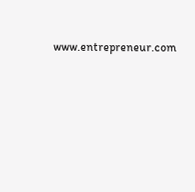www.entrepreneur.com